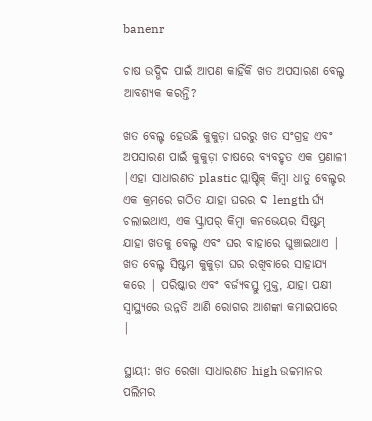banenr

ଚାଷ ଉଦ୍ଭିଦ ପାଇଁ ଆପଣ କାହିଁକି ଖତ ଅପସାରଣ ବେଲ୍ଟ ଆବଶ୍ୟକ କରନ୍ତି?

ଖତ ବେଲ୍ଟ ହେଉଛି କୁକୁଡ଼ା ଘରରୁ ଖତ ସଂଗ୍ରହ ଏବଂ ଅପସାରଣ ପାଇଁ କୁକୁଡ଼ା ଚାଷରେ ବ୍ୟବହୃତ ଏକ ପ୍ରଣାଳୀ |ଏହା ସାଧାରଣତ plastic ପ୍ଲାଷ୍ଟିକ୍ କିମ୍ବା ଧାତୁ ବେଲ୍ଟର ଏକ କ୍ରମରେ ଗଠିତ ଯାହା ଘରର ଦ length ର୍ଘ୍ୟ ଚଲାଇଥାଏ, ଏକ ସ୍କ୍ରାପର୍ କିମ୍ବା କନଭେୟର ସିଷ୍ଟମ୍ ଯାହା ଖତକୁ ବେଲ୍ଟ ଏବଂ ଘର ବାହାରେ ଘୁଞ୍ଚାଇଥାଏ | ଖତ ବେଲ୍ଟ ସିଷ୍ଟମ କୁକୁଡ଼ା ଘର ରଖିବାରେ ସାହାଯ୍ୟ କରେ | ପରିଷ୍କାର ଏବଂ ବର୍ଜ୍ୟବସ୍ତୁ ମୁକ୍ତ, ଯାହା ପକ୍ଷୀ ସ୍ୱାସ୍ଥ୍ୟରେ ଉନ୍ନତି ଆଣି ରୋଗର ଆଶଙ୍କା କମାଇପାରେ |

ସ୍ଥାୟୀ: ଖତ ରେଖା ସାଧାରଣତ high ଉଚ୍ଚମାନର ପଲିମର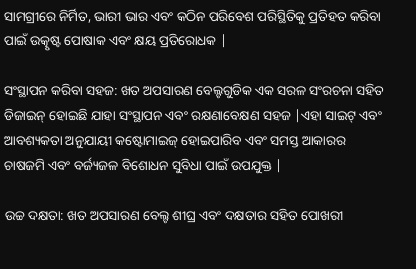ସାମଗ୍ରୀରେ ନିର୍ମିତ, ଭାରୀ ଭାର ଏବଂ କଠିନ ପରିବେଶ ପରିସ୍ଥିତିକୁ ପ୍ରତିହତ କରିବା ପାଇଁ ଉତ୍କୃଷ୍ଟ ପୋଷାକ ଏବଂ କ୍ଷୟ ପ୍ରତିରୋଧକ |

ସଂସ୍ଥାପନ କରିବା ସହଜ: ଖତ ଅପସାରଣ ବେଲ୍ଟଗୁଡିକ ଏକ ସରଳ ସଂରଚନା ସହିତ ଡିଜାଇନ୍ ହୋଇଛି ଯାହା ସଂସ୍ଥାପନ ଏବଂ ରକ୍ଷଣାବେକ୍ଷଣ ସହଜ |ଏହା ସାଇଟ୍ ଏବଂ ଆବଶ୍ୟକତା ଅନୁଯାୟୀ କଷ୍ଟୋମାଇଜ୍ ହୋଇପାରିବ ଏବଂ ସମସ୍ତ ଆକାରର ଚାଷଜମି ଏବଂ ବର୍ଜ୍ୟଜଳ ବିଶୋଧନ ସୁବିଧା ପାଇଁ ଉପଯୁକ୍ତ |

ଉଚ୍ଚ ଦକ୍ଷତା: ଖତ ଅପସାରଣ ବେଲ୍ଟ ଶୀଘ୍ର ଏବଂ ଦକ୍ଷତାର ସହିତ ପୋଖରୀ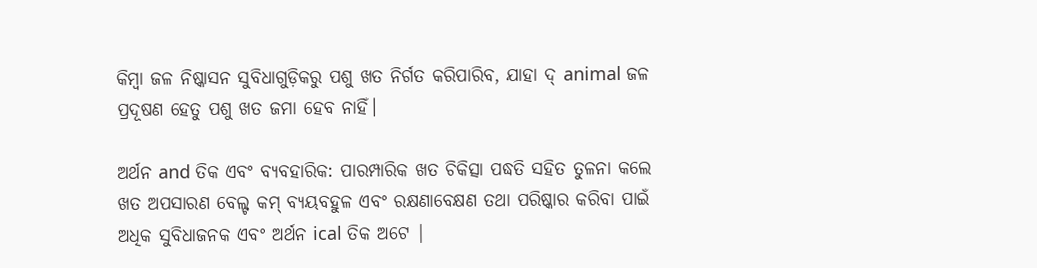କିମ୍ବା ଜଳ ନିଷ୍କାସନ ସୁବିଧାଗୁଡ଼ିକରୁ ପଶୁ ଖତ ନିର୍ଗତ କରିପାରିବ, ଯାହା ଦ୍ animal ଜଳ ପ୍ରଦୂଷଣ ହେତୁ ପଶୁ ଖତ ଜମା ହେବ ନାହିଁ।

ଅର୍ଥନ and ତିକ ଏବଂ ବ୍ୟବହାରିକ: ପାରମ୍ପାରିକ ଖତ ଚିକିତ୍ସା ପଦ୍ଧତି ସହିତ ତୁଳନା କଲେ ଖତ ଅପସାରଣ ବେଲ୍ଟ କମ୍ ବ୍ୟୟବହୁଳ ଏବଂ ରକ୍ଷଣାବେକ୍ଷଣ ତଥା ପରିଷ୍କାର କରିବା ପାଇଁ ଅଧିକ ସୁବିଧାଜନକ ଏବଂ ଅର୍ଥନ ical ତିକ ଅଟେ |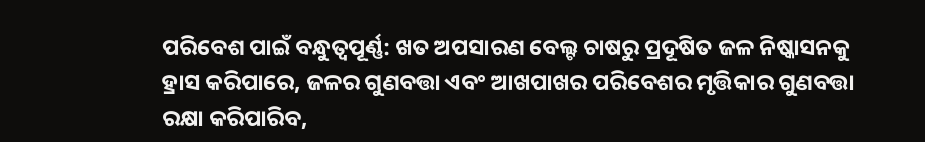ପରିବେଶ ପାଇଁ ବନ୍ଧୁତ୍ୱପୂର୍ଣ୍ଣ: ଖତ ଅପସାରଣ ବେଲ୍ଟ ଚାଷରୁ ପ୍ରଦୂଷିତ ଜଳ ନିଷ୍କାସନକୁ ହ୍ରାସ କରିପାରେ, ଜଳର ଗୁଣବତ୍ତା ଏବଂ ଆଖପାଖର ପରିବେଶର ମୃତ୍ତିକାର ଗୁଣବତ୍ତା ରକ୍ଷା କରିପାରିବ,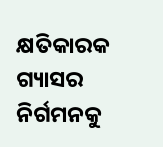କ୍ଷତିକାରକ ଗ୍ୟାସର ନିର୍ଗମନକୁ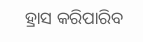ହ୍ରାସ କରିପାରିବ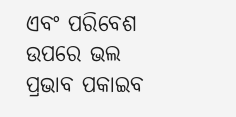ଏବଂ ପରିବେଶ ଉପରେ ଭଲ ପ୍ରଭାବ ପକାଇବ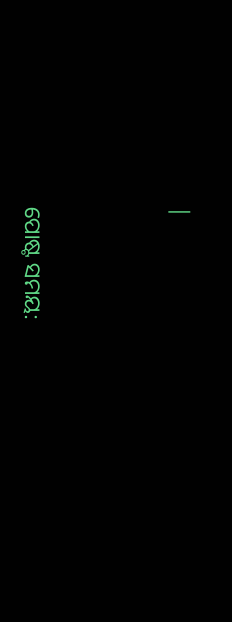|




ପୋଷ୍ଟ ସମୟ: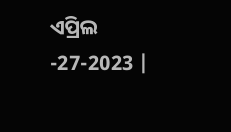ଏପ୍ରିଲ -27-2023 |